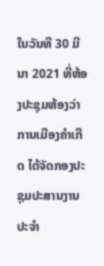ໃນວັນທີ 30 ມີນາ 2021 ທີ່ຫ້ອງປະຊຸມຫ້ອງວ່າການເມືອງຄຳເກີດ ໄດ້ຈັດກອງປະຊຸມປະສານງານປະຈໍາ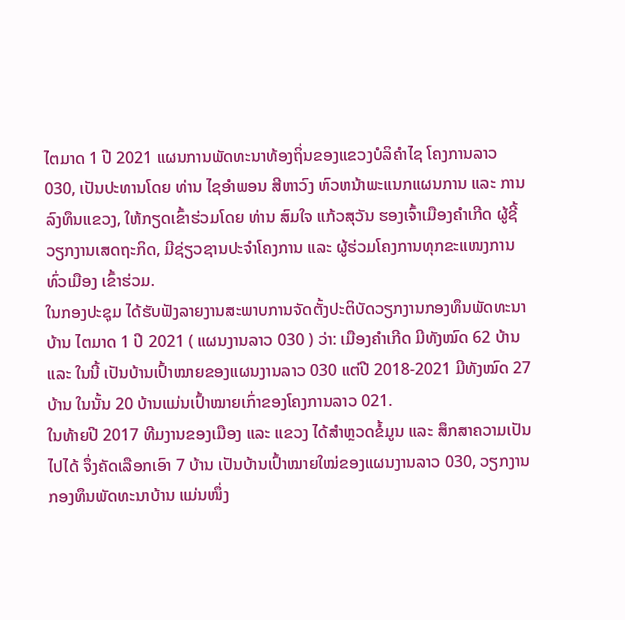ໄຕມາດ 1 ປີ 2021 ແຜນການພັດທະນາທ້ອງຖິ່ນຂອງແຂວງບໍລິຄຳໄຊ ໂຄງການລາວ 030, ເປັນປະທານໂດຍ ທ່ານ ໄຊອຳພອນ ສີຫາວົງ ຫົວຫນ້າພະແນກແຜນການ ແລະ ການລົງທຶນແຂວງ, ໃຫ້ກຽດເຂົ້າຮ່ວມໂດຍ ທ່ານ ສົມໃຈ ແກ້ວສຸວັນ ຮອງເຈົ້າເມືອງຄຳເກີດ ຜູ້ຊີ້ວຽກງານເສດຖະກິດ, ມີຊ່ຽວຊານປະຈຳໂຄງການ ແລະ ຜູ້ຮ່ວມໂຄງການທຸກຂະແໜງການທົ່ວເມືອງ ເຂົ້າຮ່ວມ.
ໃນກອງປະຊຸມ ໄດ້ຮັບຟັງລາຍງານສະພາບການຈັດຕັ້ງປະຕິບັດວຽກງານກອງທຶນພັດທະນາບ້ານ ໄຕມາດ 1 ປີ 2021 ( ແຜນງານລາວ 030 ) ວ່າ: ເມືອງຄໍາເກີດ ມີທັງໝົດ 62 ບ້ານ ແລະ ໃນນີ້ ເປັນບ້ານເປົ້າໝາຍຂອງແຜນງານລາວ 030 ແຕ່ປີ 2018-2021 ມີທັງໝົດ 27 ບ້ານ ໃນນັ້ນ 20 ບ້ານແມ່ນເປົ້າໝາຍເກົ່າຂອງໂຄງການລາວ 021.
ໃນທ້າຍປີ 2017 ທີມງານຂອງເມືອງ ແລະ ແຂວງ ໄດ້ສໍາຫຼວດຂໍ້ມູນ ແລະ ສຶກສາຄວາມເປັນໄປໄດ້ ຈຶ່ງຄັດເລືອກເອົາ 7 ບ້ານ ເປັນບ້ານເປົ້າໝາຍໃໝ່ຂອງແຜນງານລາວ 030, ວຽກງານກອງທຶນພັດທະນາບ້ານ ແມ່ນໜຶ່ງ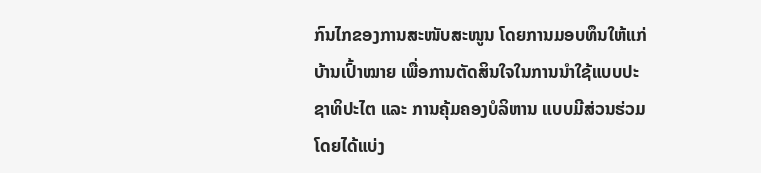ກົນໄກຂອງການສະໜັບສະໜູນ ໂດຍການມອບທຶນໃຫ້ແກ່ບ້ານເປົ້າໝາຍ ເພື່ອການຕັດສິນໃຈໃນການນໍາໃຊ້ແບບປະຊາທິປະໄຕ ແລະ ການຄຸ້ມຄອງບໍລິຫານ ແບບມີສ່ວນຮ່ວມ ໂດຍໄດ້ແບ່ງ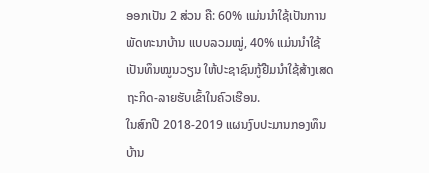ອອກເປັນ 2 ສ່ວນ ຄື: 60% ແມ່ນນໍາໃຊ້ເປັນການພັດທະນາບ້ານ ແບບລວມໝູ່, 40% ແມ່ນນໍາໃຊ້ເປັນທຶນໝູນວຽນ ໃຫ້ປະຊາຊົນກູ້ຢືມນໍາໃຊ້ສ້າງເສດຖະກິດ-ລາຍຮັບເຂົ້າໃນຄົວເຮືອນ.
ໃນສົກປີ 2018-2019 ແຜນງົບປະມານກອງທຶນບ້ານ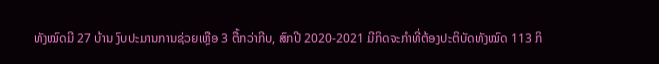ທັງໝົດມີ 27 ບ້ານ ງົບປະມານການຊ່ວຍເຫຼືອ 3 ຕື້ກວ່າກີບ, ສົກປີ 2020-2021 ມີກິດຈະກໍາທີ່ຕ້ອງປະຕິບັດທັງໝົດ 113 ກິ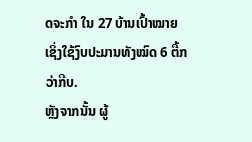ດຈະກໍາ ໃນ 27 ບ້ານເປົ້າໝາຍ ເຊິ່ງໃຊ້ງົບປະມານທັງໝົດ 6 ຕື້ກວ່າກີບ.
ຫຼັງຈາກນັ້ນ ຜູ້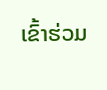ເຂົ້າຮ່ວມ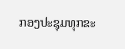ກອງປະຊຸມທຸກຂະ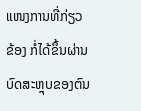ແໜງການທີ່ກ່ຽວຂ້ອງ ກໍ່ໄດ້ຂຶ້ນຜ່ານບົດສະຫຼຸບຂອງຕົນ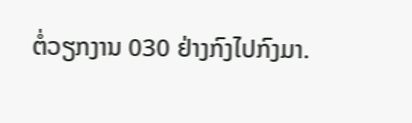ຕໍ່ວຽກງານ 030 ຢ່າງກົງໄປກົງມາ.